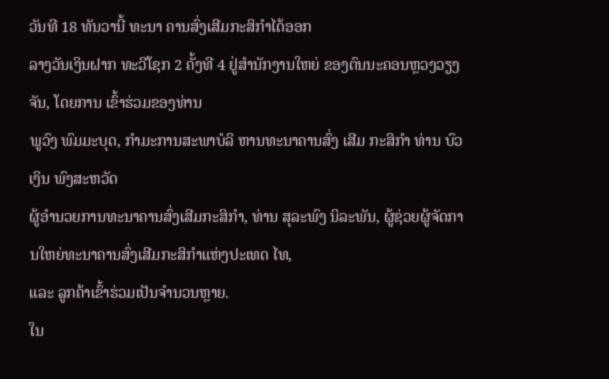ວັນທີ 18 ທັນວານີ້ ທະນາ ຄານສົ່ງເສີມກະສິກຳໄດ້ອອກ
ລາງວັນເງິນຝາກ ທະວີໂຊກ 2 ຄັ້ງທີ 4 ຢູ່ສຳນັກງານໃຫຍ່ ຂອງຕົນນະຄອນຫຼວງວຽງຈັນ, ໂດຍການ ເຂົ້າຮ່ວມຂອງທ່ານ
ພູວົງ ພົມມະບຸດ, ກຳມະການສະພາບໍລິ ຫານທະນາຄານສົ່ງ ເສີມ ກະສິກຳ ທ່ານ ບົວເງິນ ພົງສະຫວັດ
ຜູ້ອຳນວຍການທະນາຄານສົ່ງເສີມກະສິກຳ, ທ່ານ ສຸລະພົງ ນິລະພັນ, ຜູ້ຊ່ວຍຜູ້ຈັດການໃຫຍ່ທະນາຄານສົ່ງເສີມກະສິກຳແຫ່ງປະເທດ ໄທ,
ແລະ ລູກຄ້າເຂົ້າຮ່ວມເປັນຈຳນວນຫຼາຍ.
ໃນ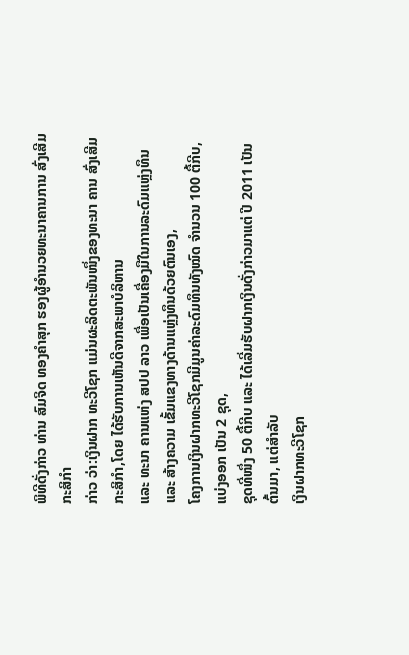ພິທີດັ່ງກ່າວ ທ່ານ ສົມຈິດ ທອງຄຳສຸກ ຮອງຜູ້ອຳນວຍທະນາຄານການ ສົ່ງເສີມກະສິກຳ
ກ່າວ ວ່າ:ເງິນຝາກ ທະວີໂຊກ ແມ່ນຜະລິດຕະພັນໜຶ່ງຂອງທະນາ ຄານ ສົ່ງເສີມກະສິກຳ,ໂດຍ ໄດ້ຮັບການເຫັນດີຈາກສະພາບໍລິຫານ
ແລະ ທະນາ ຄານແຫ່ງ ສປປ ລາວ ເພື່ອເປັນເຄື່ອງມືໃນການລະດົມແຫຼ່ງທຶນ ແລະ ສ້າງຄວາມ ເຂັ້ມແຂງທາງດ້ານແຫຼ່ງທຶນດ້ວຍຕົນເອງ,
ໂຄງການເງິນຝາກທະວີໂຊກມີມູນຄ່າລະດົມທຶນທັງໝົດ ຈຳນວນ 100 ຕື້ກີບ, ແບ່ງອອກ ເປັນ 2 ຊຸດ,
ຊຸດທີ່ໜຶ່ງ 50 ຕື້ກີບ ແລະ ໄດ້ເລີ່ມຮັບຝາກເງິນດັ່ງກ່າວມາແຕ່ ປີ 2011 ເປັນຕົ້ນມາ, ແຕ່ສຳລັບ
ເງິນຝາກທະວີໂຊກ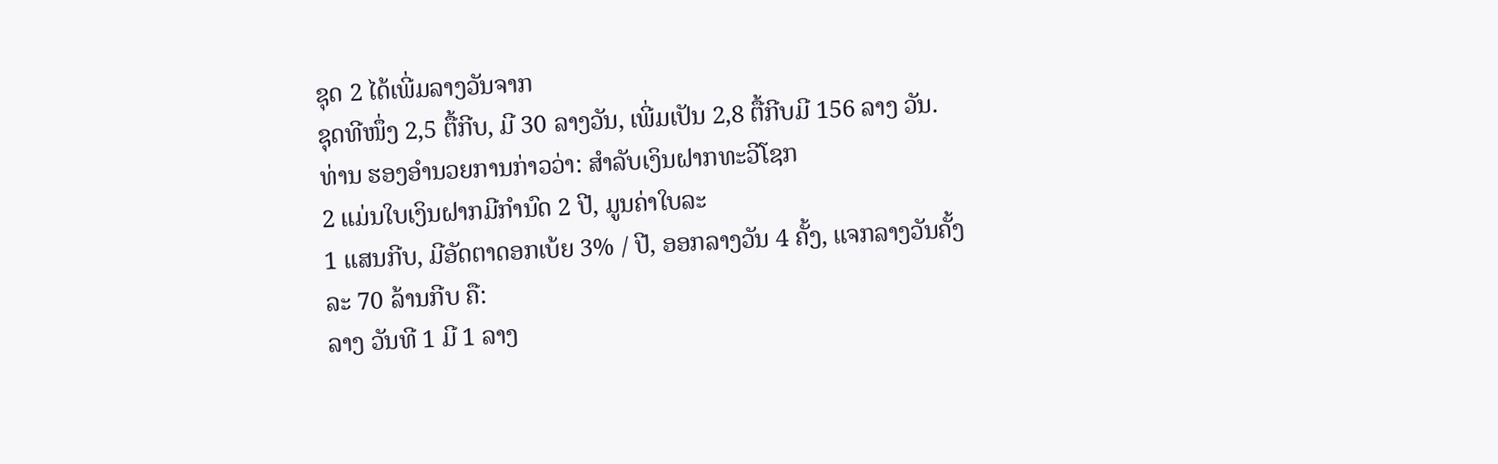ຊຸດ 2 ໄດ້ເພີ່ມລາງວັນຈາກ
ຊຸດທີໜຶ່ງ 2,5 ຕື້ກີບ, ມີ 30 ລາງວັນ, ເພີ່ມເປັນ 2,8 ຕື້ກີບມີ 156 ລາງ ວັນ.
ທ່ານ ຮອງອຳນວຍການກ່າວວ່າ: ສຳລັບເງິນຝາກທະວີໂຊກ
2 ແມ່ນໃບເງິນຝາກມີກຳນົດ 2 ປີ, ມູນຄ່າໃບລະ
1 ແສນກີບ, ມີອັດຕາດອກເບ້ຍ 3% / ປີ, ອອກລາງວັນ 4 ຄັ້ງ, ແຈກລາງວັນຄັ້ງລະ 70 ລ້ານກີບ ຄື:
ລາງ ວັນທີ 1 ມີ 1 ລາງ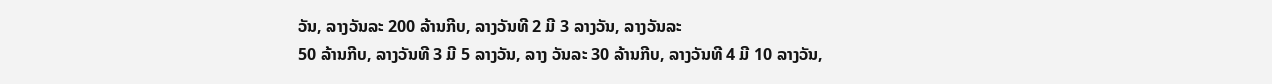ວັນ, ລາງວັນລະ 200 ລ້ານກີບ, ລາງວັນທີ 2 ມີ 3 ລາງວັນ, ລາງວັນລະ
50 ລ້ານກີບ, ລາງວັນທີ 3 ມີ 5 ລາງວັນ, ລາງ ວັນລະ 30 ລ້ານກີບ, ລາງວັນທີ 4 ມີ 10 ລາງວັນ,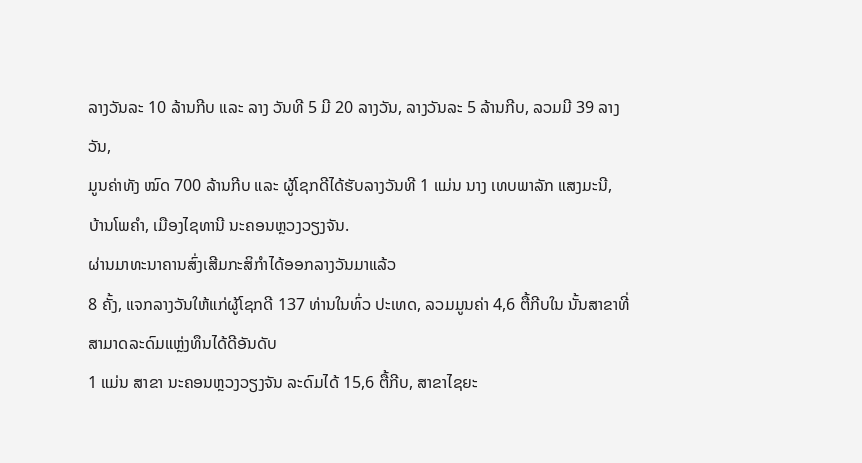ລາງວັນລະ 10 ລ້ານກີບ ແລະ ລາງ ວັນທີ 5 ມີ 20 ລາງວັນ, ລາງວັນລະ 5 ລ້ານກີບ, ລວມມີ 39 ລາງວັນ,
ມູນຄ່າທັງ ໝົດ 700 ລ້ານກີບ ແລະ ຜູ້ໂຊກດີໄດ້ຮັບລາງວັນທີ 1 ແມ່ນ ນາງ ເທບພາລັກ ແສງມະນີ,
ບ້ານໂພຄຳ, ເມືອງໄຊທານີ ນະຄອນຫຼວງວຽງຈັນ.
ຜ່ານມາທະນາຄານສົ່ງເສີມກະສິກຳໄດ້ອອກລາງວັນມາແລ້ວ
8 ຄັ້ງ, ແຈກລາງວັນໃຫ້ແກ່ຜູ້ໂຊກດີ 137 ທ່ານໃນທົ່ວ ປະເທດ, ລວມມູນຄ່າ 4,6 ຕື້ກີບໃນ ນັ້ນສາຂາທີ່ສາມາດລະດົມແຫຼ່ງທຶນໄດ້ດີອັນດັບ
1 ແມ່ນ ສາຂາ ນະຄອນຫຼວງວຽງຈັນ ລະດົມໄດ້ 15,6 ຕື້ກີບ, ສາຂາໄຊຍະ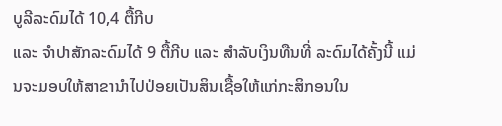ບູລີລະດົມໄດ້ 10,4 ຕື້ກີບ
ແລະ ຈຳປາສັກລະດົມໄດ້ 9 ຕື້ກີບ ແລະ ສຳລັບເງິນທືນທີ່ ລະດົມໄດ້ຄັ້ງນີ້ ແມ່ນຈະມອບໃຫ້ສາຂານຳໄປປ່ອຍເປັນສິນເຊື້ອໃຫ້ແກ່ກະສິກອນໃນ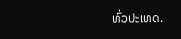ທົ່ວປະເທດ.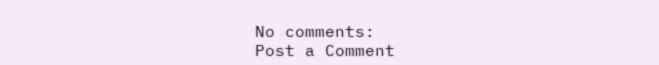No comments:
Post a Comment